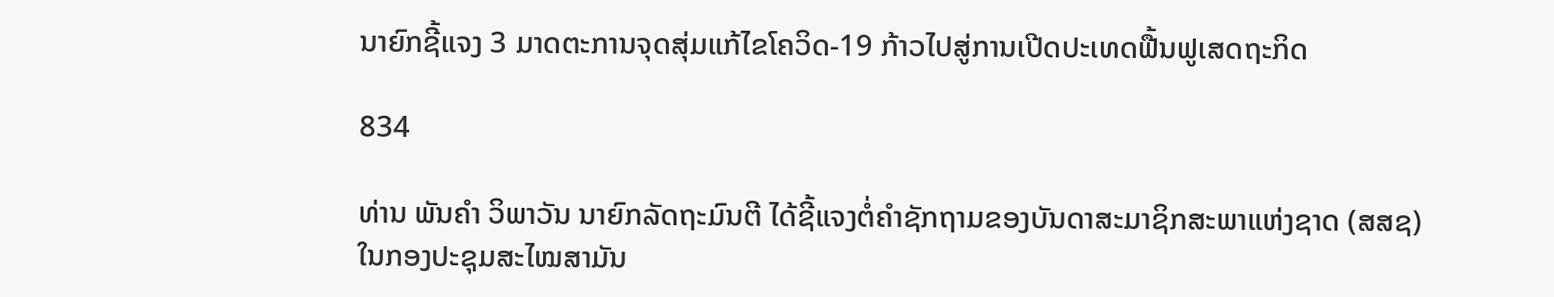ນາຍົກຊີ້ແຈງ 3 ມາດຕະການຈຸດສຸ່ມແກ້ໄຂໂຄວິດ-19 ກ້າວໄປສູ່ການເປີດປະເທດຟື້ນຟູເສດຖະກິດ

834

ທ່ານ ພັນຄຳ ວິພາວັນ ນາຍົກລັດຖະມົນຕີ ໄດ້ຊີ້ແຈງຕໍ່ຄຳຊັກຖາມຂອງບັນດາສະມາຊິກສະພາແຫ່ງຊາດ (ສສຊ) ໃນກອງປະຊຸມສະໄໝສາມັນ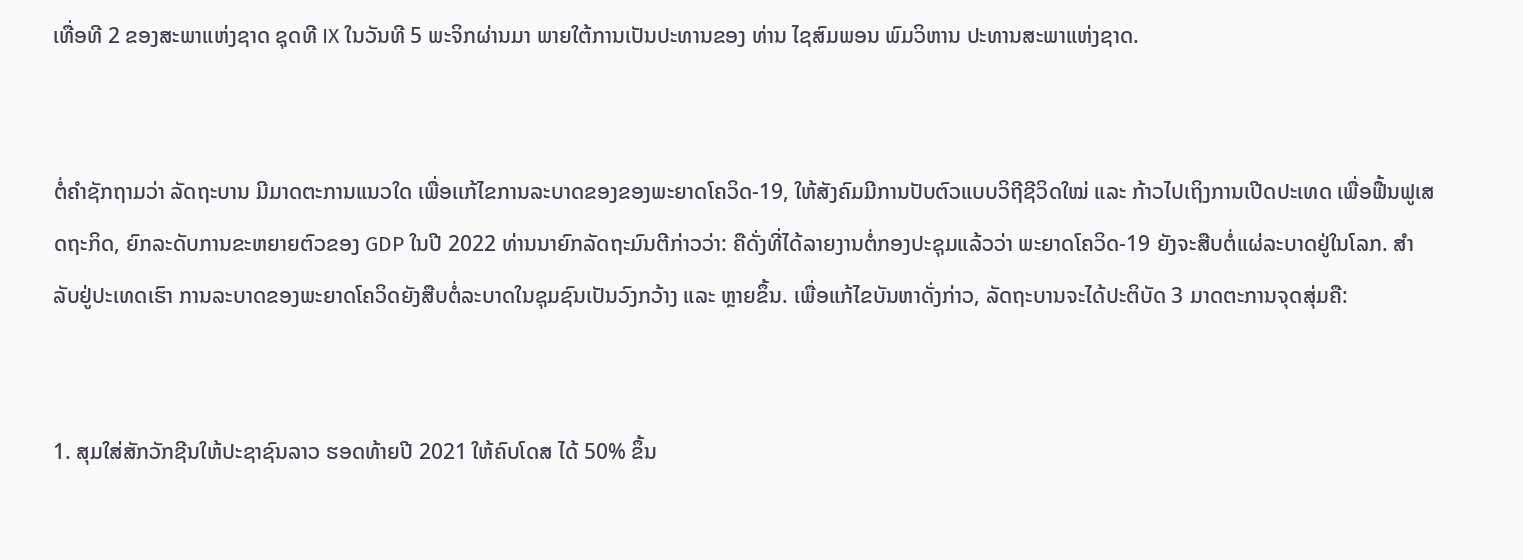ເທື່ອທີ 2 ຂອງສະພາແຫ່ງຊາດ ຊຸດທີ IX ໃນວັນທີ 5 ພະຈິກຜ່ານມາ ພາຍໃຕ້ການເປັນປະທານຂອງ ທ່ານ ໄຊສົມພອນ ພົມວິຫານ ປະທານສະພາແຫ່ງຊາດ.


ຕໍ່ຄຳຊັກຖາມວ່າ ລັດຖະບານ ມີມາດຕະການແນວໃດ ເພື່ອເເກ້ໄຂການລະບາດຂອງຂອງພະຍາດໂຄວິດ-19, ໃຫ້ສັງຄົມມີການປັບຕົວແບບວິຖີຊີວິດໃໝ່ ແລະ ກ້າວໄປເຖິງການເປີດປະເທດ ເພື່ອຟື້ນຟູເສດຖະກິດ, ຍົກລະດັບການຂະຫຍາຍຕົວຂອງ GDP ໃນປີ 2022 ທ່ານນາຍົກລັດຖະມົນຕີກ່າວວ່າ: ຄືດັ່ງທີ່ໄດ້ລາຍງານຕໍ່ກອງປະຊຸມແລ້ວວ່າ ພະຍາດໂຄວິດ-19 ຍັງຈະສືບຕໍ່ແຜ່ລະບາດຢູ່ໃນໂລກ. ສຳລັບຢູ່ປະເທດເຮົາ ການລະບາດຂອງພະຍາດໂຄວິດຍັງສືບຕໍ່ລະບາດໃນຊຸມຊົນເປັນວົງກວ້າງ ແລະ ຫຼາຍຂຶ້ນ. ເພື່ອແກ້ໄຂບັນຫາດັ່ງກ່າວ, ລັດຖະບານຈະໄດ້ປະຕິບັດ 3 ມາດຕະການຈຸດສຸ່ມຄື:


1. ສຸມໃສ່ສັກວັກຊີນໃຫ້ປະຊາຊົນລາວ ຮອດທ້າຍປີ 2021 ໃຫ້ຄົບໂດສ ໄດ້ 50% ຂຶ້ນ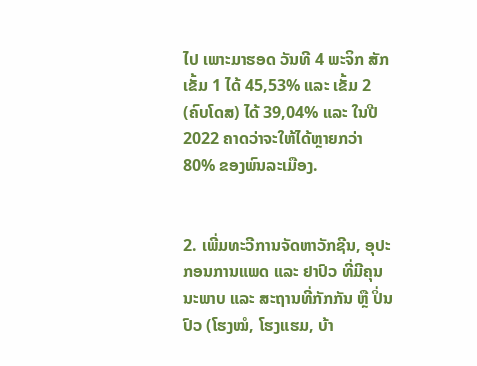ໄປ ເພາະມາຮອດ ວັນທີ 4 ພະຈິກ ສັກເຂັ້ມ 1 ໄດ້ 45,53% ແລະ ເຂັ້ມ 2 (ຄົບໂດສ) ໄດ້ 39,04% ແລະ ໃນປີ 2022 ຄາດວ່າຈະໃຫ້ໄດ້ຫຼາຍກວ່າ 80% ຂອງພົນລະເມືອງ.


2. ເພີ່ມທະວີການຈັດຫາວັກຊີນ, ອຸປະກອນການແພດ ແລະ ຢາປົວ ທີ່ມີຄຸນນະພາບ ແລະ ສະຖານທີ່ກັກກັນ ຫຼື ປິ່ນປົວ (ໂຮງໝໍ, ໂຮງແຮມ, ບ້າ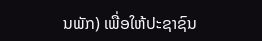ນພັກ) ເພື່ອໃຫ້ປະຊາຊົນ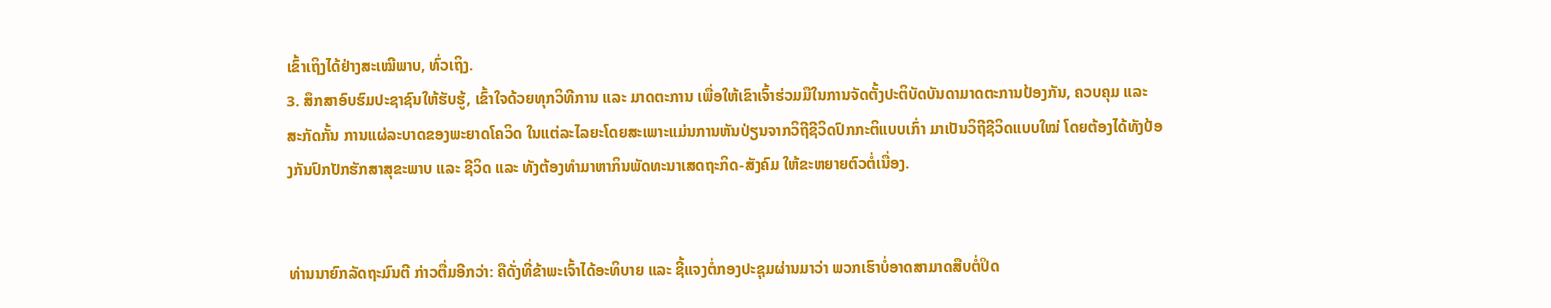ເຂົ້າເຖິງໄດ້ຢ່າງສະເໝີພາບ, ທົ່ວເຖິງ.
3. ສຶກສາອົບຮົມປະຊາຊົນໃຫ້ຮັບຮູ້, ເຂົ້າໃຈດ້ວຍທຸກວິທີການ ແລະ ມາດຕະການ ເພື່ອໃຫ້ເຂົາເຈົ້າຮ່ວມມືໃນການຈັດຕັ້ງປະຕິບັດບັນດາມາດຕະການປ້ອງກັນ, ຄວບຄຸມ ແລະ ສະກັດກັ້ນ ການແຜ່ລະບາດຂອງພະຍາດໂຄວິດ ໃນແຕ່ລະໄລຍະໂດຍສະເພາະແມ່ນການຫັນປ່ຽນຈາກວິຖີຊີວິດປົກກະຕິແບບເກົ່າ ມາເປັນວິຖີຊີວິດແບບໃໝ່ ໂດຍຕ້ອງໄດ້ທັງປ້ອງກັນປົກປັກຮັກສາສຸຂະພາບ ແລະ ຊີວິດ ແລະ ທັງຕ້ອງທໍາມາຫາກິນພັດທະນາເສດຖະກິດ-ສັງຄົມ ໃຫ້ຂະຫຍາຍຕົວຕໍ່ເນື່ອງ.


ທ່ານນາຍົກລັດຖະມົນຕີ ກ່າວຕື່ມອີກວ່າ: ຄືດັ່ງທີ່ຂ້າພະເຈົ້າໄດ້ອະທິບາຍ ແລະ ຊີ້ແຈງຕໍ່ກອງປະຊຸມຜ່ານມາວ່າ ພວກເຮົາບໍ່ອາດສາມາດສືບຕໍ່ປິດ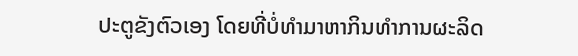ປະຕູຂັງຕົວເອງ ໂດຍທີ່ບໍ່ທຳມາຫາກິນທຳການຜະລິດ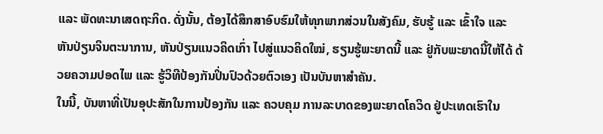ແລະ ພັດທະນາເສດຖະກິດ. ດັ່ງນັ້ນ, ຕ້ອງໄດ້ສຶກສາອົບຮົມໃຫ້ທຸກພາກສ່ວນໃນສັງຄົມ, ຮັບຮູ້ ແລະ ເຂົ້າໃຈ ແລະ ຫັນປ່ຽນຈິນຕະນາການ, ຫັນປ່ຽນແນວຄິດເກົ່າ ໄປສູ່ແນວຄິດໃໝ່, ຮຽນຮູ້ພະຍາດນີ້ ແລະ ຢູ່ກັບພະຍາດນີ້ໃຫ້ໄດ້ ດ້ວຍຄວາມປອດໄພ ແລະ ຮູ້ວິທີປ້ອງກັນປິ່ນປົວດ້ວຍຕົວເອງ ເປັນບັນຫາສໍາຄັນ.
ໃນນີ້, ບັນຫາທີ່ເປັນອຸປະສັກໃນການປ້ອງກັນ ແລະ ຄວບຄຸມ ການລະບາດຂອງພະຍາດໂຄວິດ ຢູ່ປະເທດເຮົາໃນ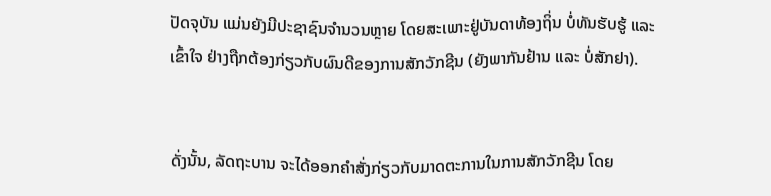ປັດຈຸບັນ ແມ່ນຍັງມີປະຊາຊົນຈຳນວນຫຼາຍ ໂດຍສະເພາະຢູ່ບັນດາທ້ອງຖິ່ນ ບໍ່ທັນຮັບຮູ້ ແລະ ເຂົ້າໃຈ ຢ່າງຖືກຕ້ອງກ່ຽວກັບຜົນດີຂອງການສັກວັກຊີນ (ຍັງພາກັນຢ້ານ ແລະ ບໍ່ສັກຢາ).


ດັ່ງນັ້ນ, ລັດຖະບານ ຈະໄດ້ອອກຄຳສັ່ງກ່ຽວກັບມາດຕະການໃນການສັກວັກຊີນ ໂດຍ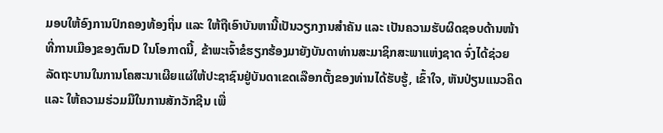ມອບໃຫ້ອົງການປົກຄອງທ້ອງຖິ່ນ ແລະ ໃຫ້ຖືເອົາບັນຫານີ້ເປັນວຽກງານສຳຄັນ ແລະ ເປັນຄວາມຮັບຜິດຊອບດ້ານໜ້າທີ່ການເມືອງຂອງຕົນD ໃນໂອກາດນີ້, ຂ້າພະເຈົ້າຂໍຮຽກຮ້ອງມາຍັງບັນດາທ່ານສະມາຊິກສະພາແຫ່ງຊາດ ຈົ່ງໄດ້ຊ່ວຍລັດຖະບານໃນການໂຄສະນາເຜີຍແຜ່ໃຫ້ປະຊາຊົນຢູ່ບັນດາເຂດເລືອກຕັ້ງຂອງທ່ານໄດ້ຮັບຮູ້, ເຂົ້າໃຈ, ຫັນປ່ຽນແນວຄິດ ແລະ ໃຫ້ຄວາມຮ່ວມມືໃນການສັກວັກຊີນ ເພື່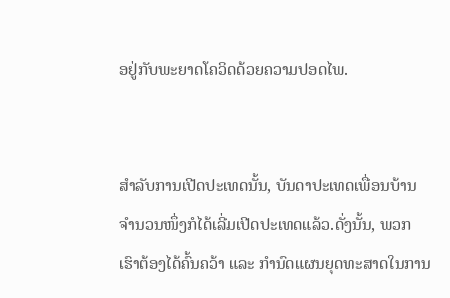ອຢູ່ກັບພະຍາດໂຄວິດດ້ວຍຄວາມປອດໄພ.


ສໍາລັບການເປີດປະເທດນັ້ນ, ບັນດາປະເທດເພື່ອນບ້ານຈໍານວນໜຶ່ງກໍໄດ້ເລີ່ມເປີດປະເທດແລ້ວ.ດັ່ງນັ້ນ, ພວກເຮົາຕ້ອງໄດ້ຄົ້ນຄວ້າ ແລະ ກຳນົດແຜນຍຸດທະສາດໃນການ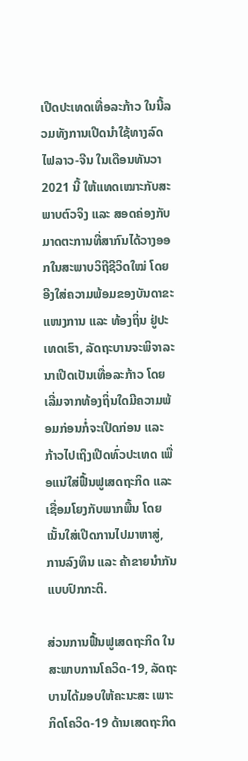ເປີດປະເທດເທື່ອລະກ້າວ ໃນນີ້ລວມທັງການເປີດນຳໃຊ້ທາງລົດໄຟລາວ-ຈີນ ໃນເດືອນທັນວາ 2021 ນີ້ ໃຫ້ແທດເໝາະກັບສະພາບຕົວຈິງ ແລະ ສອດຄ່ອງກັບມາດຕະການທີ່ສາກົນໄດ້ວາງອອກໃນສະພາບວິຖີຊີວິດໃໝ່ ໂດຍອີງໃສ່ຄວາມພ້ອມຂອງບັນດາຂະແໜງການ ແລະ ທ້ອງຖິ່ນ ຢູ່ປະເທດເຮົາ, ລັດຖະບານຈະພິຈາລະນາເປີດເປັນເທື່ອລະກ້າວ ໂດຍເລີ່ມຈາກທ້ອງຖິ່ນໃດມີຄວາມພ້ອມກ່ອນກໍ່ຈະເປີດກ່ອນ ແລະ ກ້າວໄປເຖິງເປີດທົ່ວປະເທດ ເພື່ອແນ່ໃສ່ຟື້ນຟູເສດຖະກິດ ແລະ ເຊື່ອມໂຍງກັບພາກພື້ນ ໂດຍເນັ້ນໃສ່ເປີດການໄປມາຫາສູ່, ການລົງທຶນ ແລະ ຄ້າຂາຍນຳກັນແບບປົກກະຕິ.

ສ່ວນການຟື້ນຟູເສດຖະກິດ ໃນສະພາບການໂຄວິດ-19, ລັດຖະບານໄດ້ມອບໃຫ້ຄະນະສະ ເພາະກິດໂຄວິດ-19 ດ້ານເສດຖະກິດ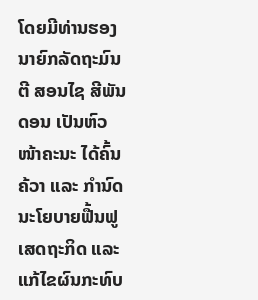ໂດຍມີທ່ານຮອງນາຍົກລັດຖະມົນຕີ ສອນໄຊ ສີພັນດອນ ເປັນຫົວໜ້າຄະນະ ໄດ້ຄົ້ນຄ້ວາ ແລະ ກຳນົດນະໂຍບາຍຟື້ນຟູເສດຖະກິດ ແລະ ແກ້ໄຂຜົນກະທົບ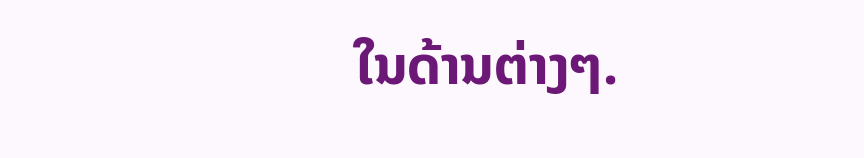ໃນດ້ານຕ່າງໆ.